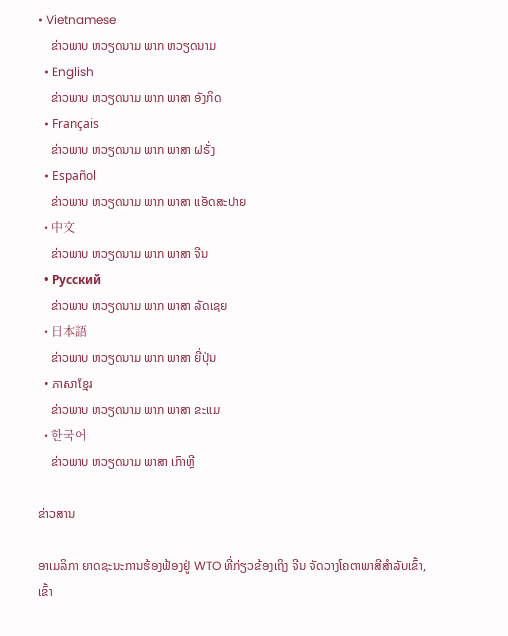• Vietnamese
    ຂ່າວພາບ ຫວຽດນາມ ພາກ ຫວຽດນາມ
  • English
    ຂ່າວພາບ ຫວຽດນາມ ພາກ ພາສາ ອັງກິດ
  • Français
    ຂ່າວພາບ ຫວຽດນາມ ພາກ ພາສາ ຝຣັ່ງ
  • Español
    ຂ່າວພາບ ຫວຽດນາມ ພາກ ພາສາ ແອັດສະປາຍ
  • 中文
    ຂ່າວພາບ ຫວຽດນາມ ພາກ ພາສາ ຈີນ
  • Русский
    ຂ່າວພາບ ຫວຽດນາມ ພາກ ພາສາ ລັດເຊຍ
  • 日本語
    ຂ່າວພາບ ຫວຽດນາມ ພາກ ພາສາ ຍີ່ປຸ່ນ
  • ភាសាខ្មែរ
    ຂ່າວພາບ ຫວຽດນາມ ພາກ ພາສາ ຂະແມ
  • 한국어
    ຂ່າວພາບ ຫວຽດນາມ ພາສາ ເກົາຫຼີ

ຂ່າວສານ

ອາເມລິກາ ຍາດຊະນະການຮ້ອງຟ້ອງຢູ່ WTO ທີ່ກ່ຽວຂ້ອງເຖິງ ຈີນ ຈັດວາງໂຄຕາພາສີສຳລັບເຂົ້າ, ເຂົ້າ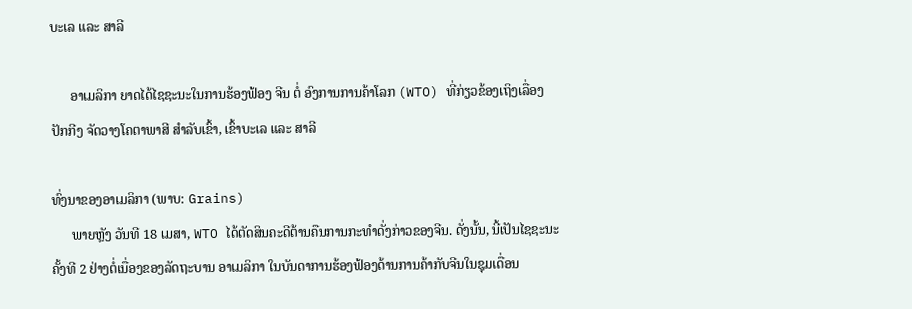ບະເລ ແລະ ສາລີ

      ອາເມລິກາ ຍາດໄດ້ໄຊຊະນະໃນການຮ້ອງຟ້ອງ ຈີນ ຕໍ່ ອົງການການຄ້າໂລກ (WTO) ທີ່ກ່ຽວຂ້ອງເຖິງເລື່ອງ ປັກກີງ ຈັດວາງໂຄຕາພາສີ ສຳລັບເຂົ້າ, ເຂົ້າບະເລ ແລະ ສາລີ

ທົ່ງນາຂອງອາເມລິກາ (ພາບ: Grains)
      ພາຍຫຼັງ ວັນທີ 18 ເມສາ, WTO ໄດ້ຕັດສິນຄະດີຕ້ານຄືນການກະທຳດັ່ງກ່າວຂອງຈີນ. ດັ່ງນັ້ນ, ນີ້ເປັນໄຊຊະນະຄັ້ງທີ 2 ຢ່າງຕໍ່ເນື່ອງຂອງລັດຖະບານ ອາເມລິກາ ໃນບັນດາການຮ້ອງຟ້ອງດ້ານການຄ້າກັບຈີນໃນຊຸມເດື່ອນ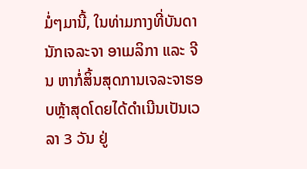ມໍ່ໆມານີ້, ໃນທ່າມກາງທີ່ບັນດານັກເຈລະຈາ ອາເມລິກາ ແລະ ຈີນ ຫາກໍ່ສິ້ນສຸດການເຈລະຈາຮອບຫຼ້າສຸດໂດຍໄດ້ດຳເນີນເປັນເວລາ 3 ວັນ ຢູ່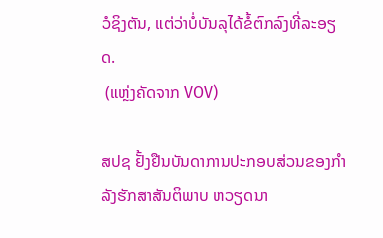ວໍຊິງຕັນ, ແຕ່ວ່າບໍ່ບັນລຸໄດ້ຂໍ້ຕົກລົງທີ່ລະອຽດ.
 (ແຫຼ່ງຄັດຈາກ VOV)

ສປຊ ຢັ້ງຢືນບັນດາການປະກອບສ່ວນຂອງກຳລັງຮັກສາສັນຕິພາບ ຫວຽດນາ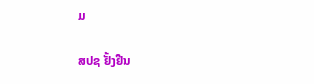ມ

ສປຊ ຢັ້ງຢືນ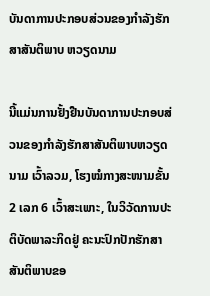ບັນດາການປະກອບສ່ວນຂອງກຳລັງຮັກສາສັນຕິພາບ ຫວຽດນາມ

ນີ້ແມ່ນການຢັ້ງຢືນບັນດາການປະກອບສ່ວນຂອງກຳລັງຮັກສາສັນຕິພາບຫວຽດນາມ ເວົ້າລວມ, ໂຮງໝໍກາງສະໜາມຂັ້ນ 2 ເລກ 6 ເວົ້າສະເພາະ, ໃນວິວັດການປະຕິບັດພາລະກິດຢູ່ ຄະນະປົກປັກຮັກສາສັນຕິພາບຂອ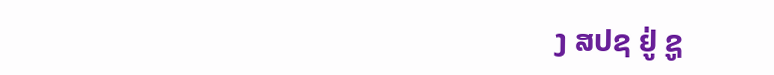ງ ສປຊ ຢູ່ ຊູ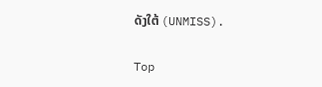ດັງໃຕ້ (UNMISS).

Top